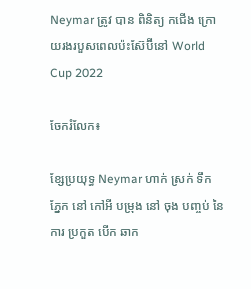Neymar ត្រូវ បាន ពិនិត្យ កជើង ក្រោយរងរបួសពេលប៉ះស៊ែប៊ីនៅ World Cup 2022

ចែករំលែក៖

ខ្សែប្រយុទ្ធ Neymar ហាក់ ស្រក់ ទឹក ភ្នែក នៅ កៅអី បម្រុង នៅ ចុង បញ្ចប់ នៃ ការ ប្រកួត បើក ឆាក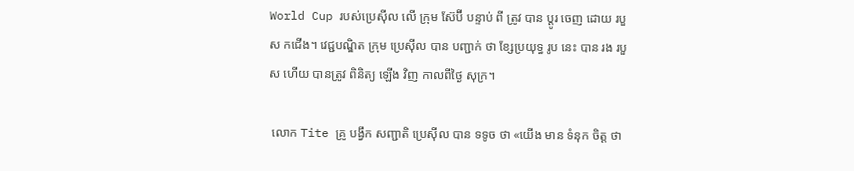World Cup របស់ប្រេស៊ីល លើ ក្រុម ស៊ែប៊ី បន្ទាប់ ពី ត្រូវ បាន ប្តូរ ចេញ ដោយ របួស កជើង។ វេជ្ជបណ្ឌិត ក្រុម ប្រេស៊ីល បាន បញ្ជាក់ ថា ខ្សែប្រយុទ្ធ រូប នេះ បាន រង របួស ហើយ បានត្រូវ ពិនិត្យ ឡើង វិញ កាលពីថ្ងៃ សុក្រ។

 លោក Tite គ្រូ បង្វឹក សញ្ជាតិ ប្រេស៊ីល បាន ទទូច ថា «យើង មាន ទំនុក ចិត្ត ថា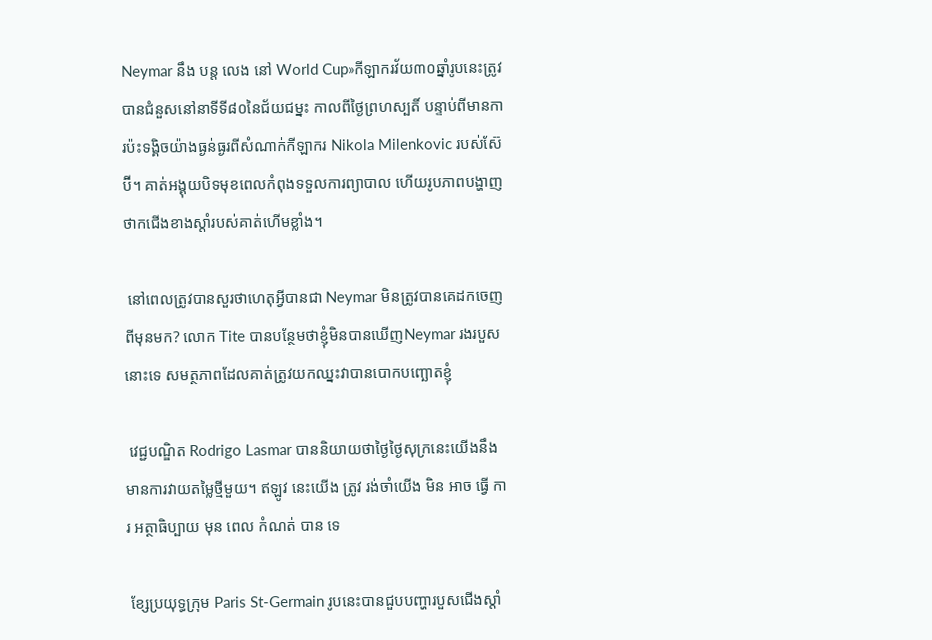Neymar នឹង បន្ត លេង នៅ World Cup»កីឡាករវ័យ៣០ឆ្នាំរូបនេះត្រូវបានជំនួសនៅនាទីទី៨០នៃជ័យជម្នះ កាលពីថ្ងៃព្រហស្បតិ៍ បន្ទាប់ពីមានការប៉ះទង្គិចយ៉ាងធ្ងន់ធ្ងរពីសំណាក់កីឡាករ Nikola Milenkovic របស់ស៊ែប៊ី។ គាត់អង្គុយបិទមុខពេលកំពុងទទួលការព្យាបាល ហើយរូបភាពបង្ហាញថាកជើងខាងស្តាំរបស់គាត់ហើមខ្លាំង។

 នៅពេលត្រូវបានសួរថាហេតុអ្វីបានជា Neymar មិនត្រូវបានគេដកចេញពីមុនមក? លោក Tite បានបន្ថែមថាខ្ញុំមិនបានឃើញNeymar រងរបួសនោះទេ សមត្ថភាពដែលគាត់ត្រូវយកឈ្នះវាបានបោកបញ្ឆោតខ្ញុំ

 វេជ្ជបណ្ឌិត Rodrigo Lasmar បាននិយាយថាថ្ងៃថ្ងៃសុក្រនេះយើងនឹងមានការវាយតម្លៃថ្មីមួយ។ ឥឡូវ នេះយើង ត្រូវ រង់ចាំយើង មិន អាច ធ្វើ ការ អត្ថាធិប្បាយ មុន ពេល កំណត់ បាន ទេ

 ខ្សែប្រយុទ្ធក្រុម Paris St-Germain រូបនេះបានជួបបញ្ហារបួសជើងស្តាំ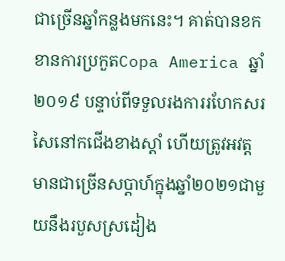ជាច្រើនឆ្នាំកន្លងមកនេះ។ គាត់បានខកខានការប្រកួតCopa America ឆ្នាំ២០១៩ បន្ទាប់ពីទទួលរងការរហែកសរសៃនៅកជើងខាងស្តាំ ហើយត្រូវអវត្តមានជាច្រើនសប្តាហ៍ក្នុងឆ្នាំ២០២១ជាមួយនឹងរបួសស្រដៀង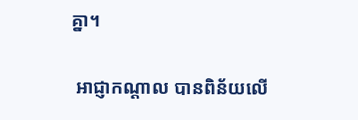គ្នា។

 អាជ្ញាកណ្តាល បានពិន័យលើ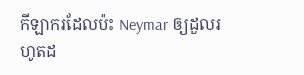កីឡាករដែលប៉ះ Neymar ឲ្យដួលរហូតដ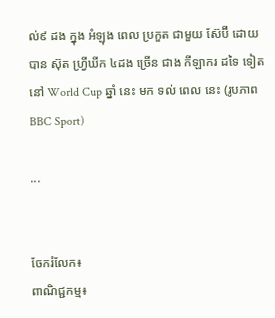ល់៩ ដង ក្នុង អំឡុង ពេល ប្រកួត ជាមួយ ស៊ែប៊ី ដោយបាន ស៊ុត ហ្វ្រីឃីក ៤ដង ច្រើន ជាង កីឡាករ ដទៃ ទៀត នៅ World Cup ឆ្នាំ នេះ មក ទល់ ពេល នេះ (រូបភាព BBC Sport)

...


ចែករំលែក៖
ពាណិជ្ជកម្ម៖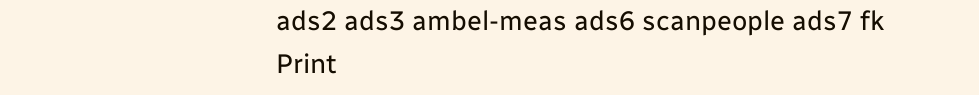ads2 ads3 ambel-meas ads6 scanpeople ads7 fk Print